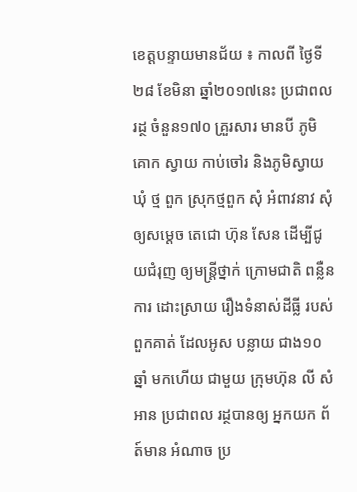ខេត្តបន្ទាយមានជ័យ ៖ កាលពី ថ្ងៃទី២៨ ខែមិនា ឆ្នាំ២០១៧នេះ ប្រជាពលរដ្ថ ចំនួន១៧០ គ្រួរសារ មានបី ភូមិ គោក ស្វាយ កាប់ចៅរ និងភូមិស្វាយ ឃុំ ថ្ម ពួក ស្រុកថ្មពួក សុំ អំពាវនាវ សុំឲ្យសម្ដេច តេជោ ហ៊ុន សែន ដើម្បីជូយជំរុញ ឲ្យមន្រ្តីថ្នាក់ ក្រោមជាតិ ពន្លឺនការ ដោះស្រាយ រឿងទំនាស់ដីធ្លី របស់ពួកគាត់ ដែលអូស បន្លាយ ជាង១០ឆ្នាំ មកហើយ ជាមួយ ក្រុមហ៊ុន លី សំ អាន ប្រជាពល រដ្ថបានឲ្យ អ្នកយក ព័ត៍មាន អំណាច ប្រ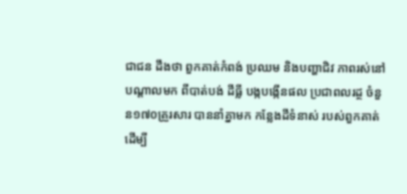ជាជន ដឹងថា ពួកគាត់កំពង់ ប្រឈម និងបញ្ហាជិវ ភាពរស់នៅ បណ្ដាលមក ពីបាត់បង់ ដីធ្លី បង្កបង្កើនផល ប្រជាពលរដ្ថ ចំនួន១៧០គ្រួរសារ បាននាំគ្នាមក កន្លែងដីទំនាស់ របស់ពួកគាត់ ដើម្បី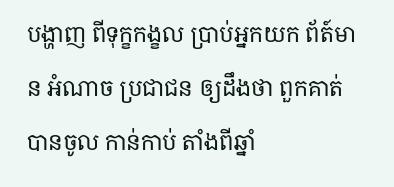បង្ហាញ ពីទុក្ខកង្ខល ប្រាប់អ្នកយក ព័ត៍មាន អំណាច ប្រជាជន ឲ្យដឹងថា ពួកគាត់ បានចូល កាន់កាប់ តាំងពីឆ្នាំ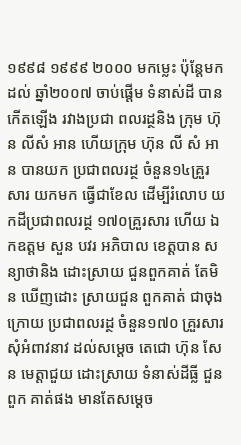១៩៩៨ ១៩៩៩ ២០០០ មកម្លេះ ប៉ុន្តែមកដល់ ឆ្នាំ២០០៧ ចាប់ផ្ដើម ទំនាស់ដី បានកើតឡើង រវាងប្រជា ពលរដ្ថនិង ក្រុម ហ៊ុន លីសំ អាន ហើយក្រុម ហ៊ុន លី សំ អាន បានយក ប្រជាពលរដ្ថ ចំនួន១៤គ្រួរសារ យកមក ធ្វើជាខែល ដើម្បីរំលោប យកដីប្រជាពលរដ្ថ ១៧០គ្រួរសារ ហើយ ឯកឧត្ដម សួន បវរ អភិបាល ខេត្តបាន សន្យាថានិង ដោះស្រាយ ជួនពួកគាត់ តែមិន ឃើញដោះ ស្រាយជួន ពួកគាត់ ជាចុងក្រោយ ប្រជាពលរដ្ថ ចំនួន១៧០ គ្រួរសារ សុំអំពាវនាវ ដល់សម្ដេច តេជោ ហ៊ុន សែន មេត្តាជួយ ដោះស្រាយ ទំនាស់ដីធ្លី ជួនពួក គាត់ផង មានតែសម្ដេច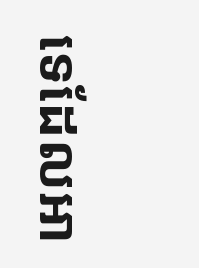ទេដែលអា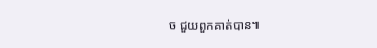ច ជួយពួកគាត់បាន៕